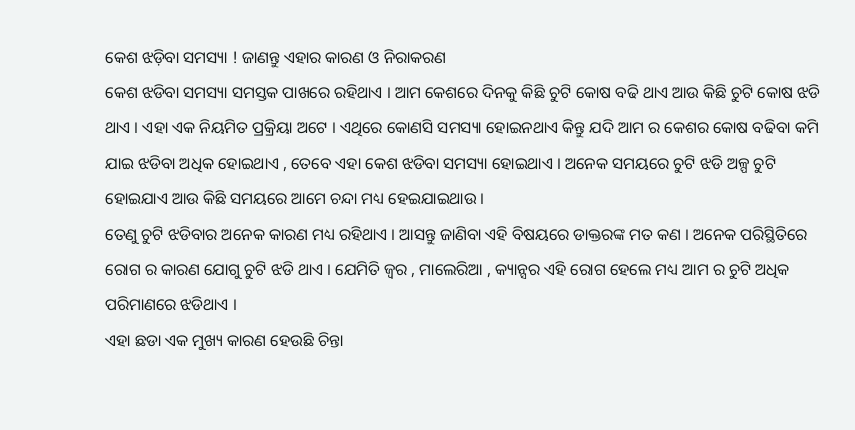କେଶ ଝଡ଼ିବା ସମସ୍ୟା ! ଜାଣନ୍ତୁ ଏହାର କାରଣ ଓ ନିରାକରଣ
କେଶ ଝଡିବା ସମସ୍ୟା ସମସ୍ତକ ପାଖରେ ରହିଥାଏ । ଆମ କେଶରେ ଦିନକୁ କିଛି ଚୁଟି କୋଷ ବଢି ଥାଏ ଆଉ କିଛି ଚୁଟି କୋଷ ଝଡି ଥାଏ । ଏହା ଏକ ନିୟମିତ ପ୍ରକ୍ରିୟା ଅଟେ । ଏଥିରେ କୋଣସି ସମସ୍ୟା ହୋଇନଥାଏ କିନ୍ତୁ ଯଦି ଆମ ର କେଶର କୋଷ ବଢିବା କମି ଯାଇ ଝଡିବା ଅଧିକ ହୋଇଥାଏ , ତେବେ ଏହା କେଶ ଝଡିବା ସମସ୍ୟା ହୋଇଥାଏ । ଅନେକ ସମୟରେ ଚୁଟି ଝଡି ଅଳ୍ପ ଚୁଟି ହୋଇଯାଏ ଆଉ କିଛି ସମୟରେ ଆମେ ଚନ୍ଦା ମଧ୍ୟ ହେଇଯାଇଥାଉ ।
ତେଣୁ ଚୁଟି ଝଡିବାର ଅନେକ କାରଣ ମଧ୍ୟ ରହିଥାଏ । ଆସନ୍ତୁ ଜାଣିବା ଏହି ବିଷୟରେ ଡାକ୍ତରଙ୍କ ମତ କଣ । ଅନେକ ପରିସ୍ଥିତିରେ ରୋଗ ର କାରଣ ଯୋଗୁ ଚୁଟି ଝଡି ଥାଏ । ଯେମିତି ଜ୍ଵର , ମାଲେରିଆ , କ୍ୟାନ୍ସର ଏହି ରୋଗ ହେଲେ ମଧ୍ୟ ଆମ ର ଚୁଟି ଅଧିକ ପରିମାଣରେ ଝଡିଥାଏ ।
ଏହା ଛଡା ଏକ ମୁଖ୍ୟ କାରଣ ହେଉଛି ଚିନ୍ତା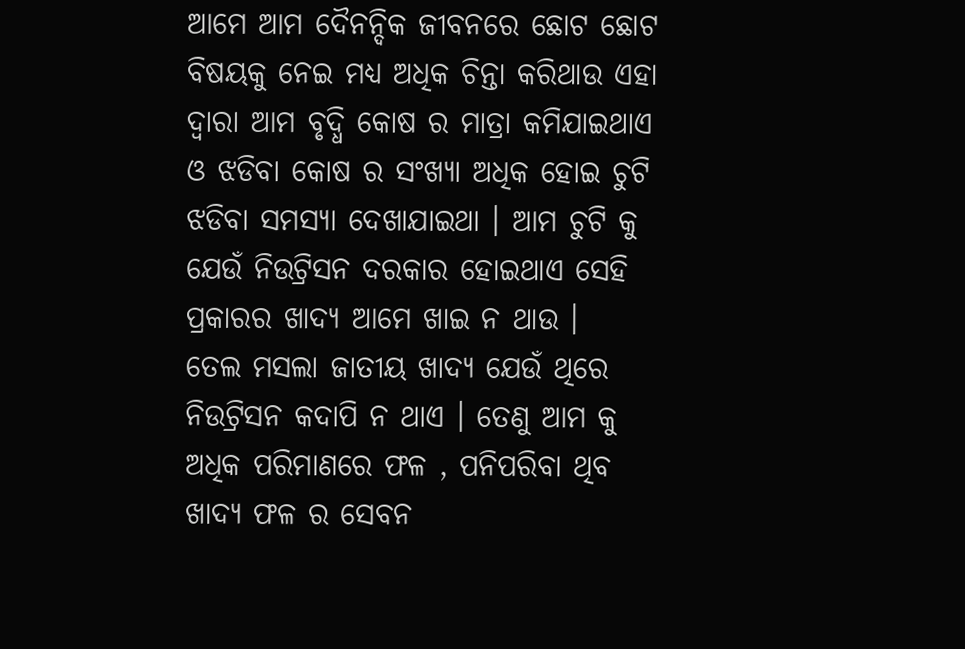ଆମେ ଆମ ଦୈନନ୍ଦିକ ଜୀବନରେ ଛୋଟ ଛୋଟ ବିଷୟକୁ ନେଇ ମଧ୍ୟ ଅଧିକ ଚିନ୍ତା କରିଥାଉ ଏହା ଦ୍ଵାରା ଆମ ବୃଦ୍ଧି କୋଷ ର ମାତ୍ରା କମିଯାଇଥାଏ ଓ ଝଡିବା କୋଷ ର ସଂଖ୍ୟା ଅଧିକ ହୋଇ ଚୁଟି ଝଡିବା ସମସ୍ୟା ଦେଖାଯାଇଥା । ଆମ ଚୁଟି କୁ ଯେଉଁ ନିଉଟ୍ରିସନ ଦରକାର ହୋଇଥାଏ ସେହି ପ୍ରକାରର ଖାଦ୍ୟ ଆମେ ଖାଇ ନ ଥାଉ ।
ତେଲ ମସଲା ଜାତୀୟ ଖାଦ୍ୟ ଯେଉଁ ଥିରେ ନିଉଟ୍ରିସନ କଦାପି ନ ଥାଏ । ତେଣୁ ଆମ କୁ ଅଧିକ ପରିମାଣରେ ଫଳ , ପନିପରିବା ଥିବ ଖାଦ୍ୟ ଫଳ ର ସେବନ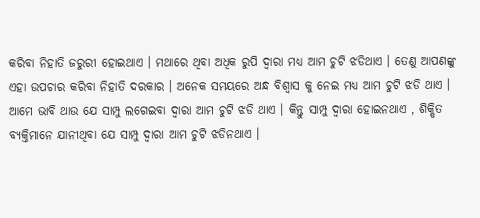କରିବା ନିହାତି ଜରୁରୀ ହୋଇଥାଏ । ମଥାରେ ଥିବା ଅଧିକ ରୁପି ଦ୍ଵାରା ମଧ୍ୟ ଆମ ଚୁଟି ଝଡିଥାଏ । ତେଣୁ ଆପଣଙ୍କୁ ଏହା ଉପଚାର କରିବା ନିହାତି ଦରକାର । ଅନେକ ସମୟରେ ଅନ୍ଧ ବିଶ୍ଵାସ କୁ ନେଇ ମଧ୍ୟ ଆମ ଚୁଟି ଝଡି ଥାଏ ।
ଆମେ ଭାବି ଥାଉ ଯେ ସାମ୍ପୁ ଲଗେଇବା ଦ୍ଵାରା ଆମ ଚୁଟି ଝଡି ଥାଏ । କିନ୍ତୁ ସାମ୍ପୁ ଦ୍ଵାରା ହୋଇନଥାଏ , ଶିକ୍ଷିତ ବ୍ୟକ୍ତିମାନେ ଯାନୀଥିବା ଯେ ସାମ୍ପୁ ଦ୍ଵାରା ଆମ ଚୁଟି ଝଡିନଥାଏ ।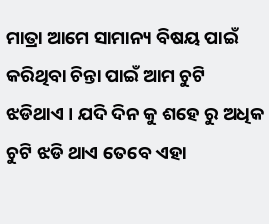ମାତ୍ରା ଆମେ ସାମାନ୍ୟ ବିଷୟ ପାଇଁ କରିଥିବା ଚିନ୍ତା ପାଇଁ ଆମ ଚୁଟି ଝଡିଥାଏ । ଯଦି ଦିନ କୁ ଶହେ ରୁ ଅଧିକ ଚୁଟି ଝଡି ଥାଏ ତେବେ ଏହା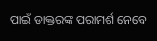ପାଇଁ ଡାକ୍ତରଙ୍କ ପରାମର୍ଶ ନେବେ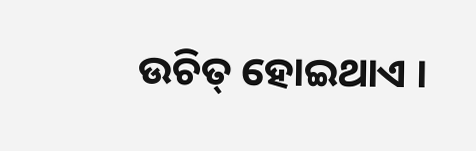ଉଚିତ୍ ହୋଇଥାଏ ।